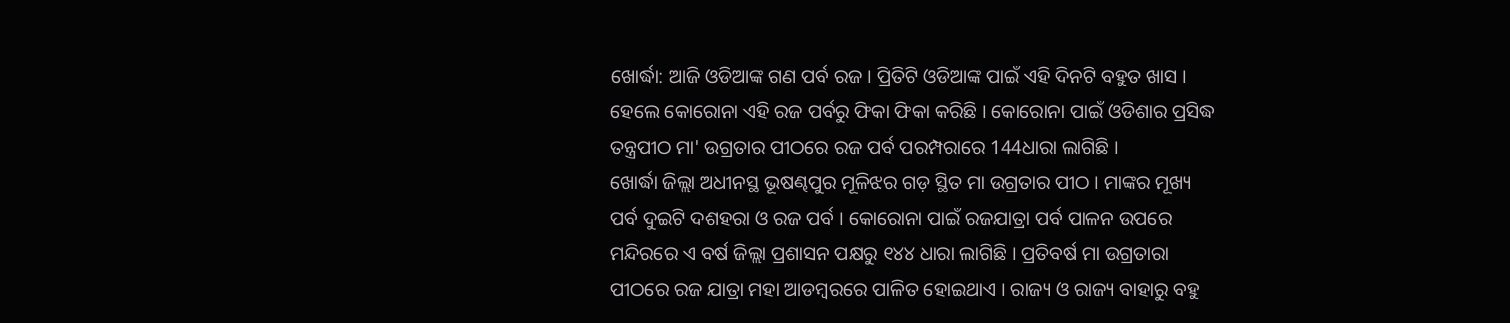ଖୋର୍ଦ୍ଧା: ଆଜି ଓଡିଆଙ୍କ ଗଣ ପର୍ବ ରଜ । ପ୍ରିତିଟି ଓଡିଆଙ୍କ ପାଇଁ ଏହି ଦିନଟି ବହୁତ ଖାସ । ହେଲେ କୋରୋନା ଏହି ରଜ ପର୍ବରୁ ଫିକା ଫିକା କରିଛି । କୋରୋନା ପାଇଁ ଓଡିଶାର ପ୍ରସିଦ୍ଧ ତନ୍ତ୍ରପୀଠ ମା' ଉଗ୍ରତାର ପୀଠରେ ରଜ ପର୍ବ ପରମ୍ପରାରେ 144ଧାରା ଲାଗିଛି ।
ଖୋର୍ଦ୍ଧା ଜିଲ୍ଲା ଅଧୀନସ୍ଥ ଭୂଷଣ୍ଢପୁର ମୂଳିଝର ଗଡ଼ ସ୍ଥିତ ମା ଉଗ୍ରତାର ପୀଠ । ମାଙ୍କର ମୂଖ୍ୟ ପର୍ବ ଦୁଇଟି ଦଶହରା ଓ ରଜ ପର୍ବ । କୋରୋନା ପାଇଁ ରଜଯାତ୍ରା ପର୍ବ ପାଳନ ଉପରେ ମନ୍ଦିରରେ ଏ ବର୍ଷ ଜିଲ୍ଲା ପ୍ରଶାସନ ପକ୍ଷରୁ ୧୪୪ ଧାରା ଲାଗିଛି । ପ୍ରତିବର୍ଷ ମା ଉଗ୍ରତାରା ପୀଠରେ ରଜ ଯାତ୍ରା ମହା ଆଡମ୍ବରରେ ପାଳିତ ହୋଇଥାଏ । ରାଜ୍ୟ ଓ ରାଜ୍ୟ ବାହାରୁ ବହୁ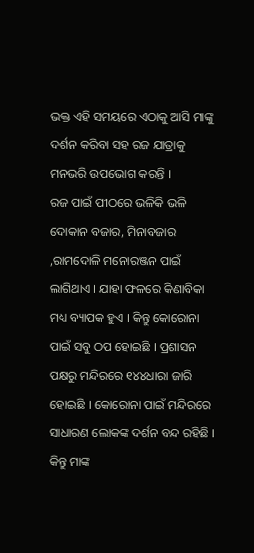ଭକ୍ତ ଏହି ସମୟରେ ଏଠାକୁ ଆସି ମାଙ୍କୁ ଦର୍ଶନ କରିବା ସହ ରଜ ଯାତ୍ରାକୁ ମନଭରି ଉପଭୋଗ କରନ୍ତି ।
ରଜ ପାଇଁ ପୀଠରେ ଭଳିକି ଭଳି ଦୋକାନ ବଜାର, ମିନାବଜାର ,ରାମଦୋଳି ମନୋରଞ୍ଜନ ପାଇଁ ଲାଗିଥାଏ । ଯାହା ଫଳରେ କିଣାବିକା ମଧ୍ୟ ବ୍ୟାପକ ହୁଏ । କିନ୍ତୁ କୋରୋନା ପାଇଁ ସବୁ ଠପ ହୋଇଛି । ପ୍ରଶାସନ ପକ୍ଷରୁ ମନ୍ଦିରରେ ୧୪୪ଧାରା ଜାରି ହୋଇଛି । କୋରୋନା ପାଇଁ ମନ୍ଦିରରେ ସାଧାରଣ ଲୋକଙ୍କ ଦର୍ଶନ ବନ୍ଦ ରହିଛି । କିନ୍ତୁ ମାଙ୍କ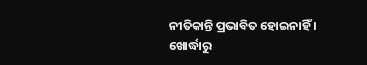ନୀତିକାନ୍ତି ପ୍ରଭାବିତ ହୋଇନାହିଁ ।
ଖୋର୍ଦ୍ଧାରୁ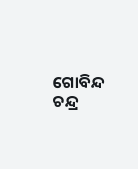ଗୋବିନ୍ଦ ଚନ୍ଦ୍ର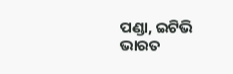ପଣ୍ଡା, ଇଟିଭି ଭାରତ